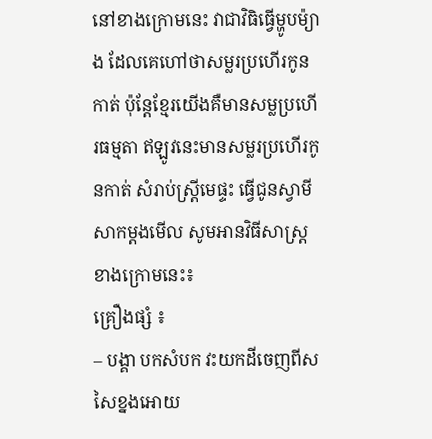នៅខាងក្រោមនេះ វាជាវិធិធ្វើម្ហូបម៉្យាង ដែលគេហៅថាសម្លរប្រហើរកូនកាត់ ប៉ុន្តែខ្មែរយើងគឺមានសម្លប្រហើរធម្មតា ឥឡូវនេះមានសម្លរប្រហើរកូនកាត់ សំរាប់ស្ត្រីមេផ្ទះ ធ្វើជូនស្វាមីសាកម្តងមើល សូមអានវិធីសាស្ត្រខាងក្រោមនេះ៖
គ្រឿងផ្សំ ៖
– បង្គា បកសំបក វះយកដីចេញពីសសៃខ្នងអោយ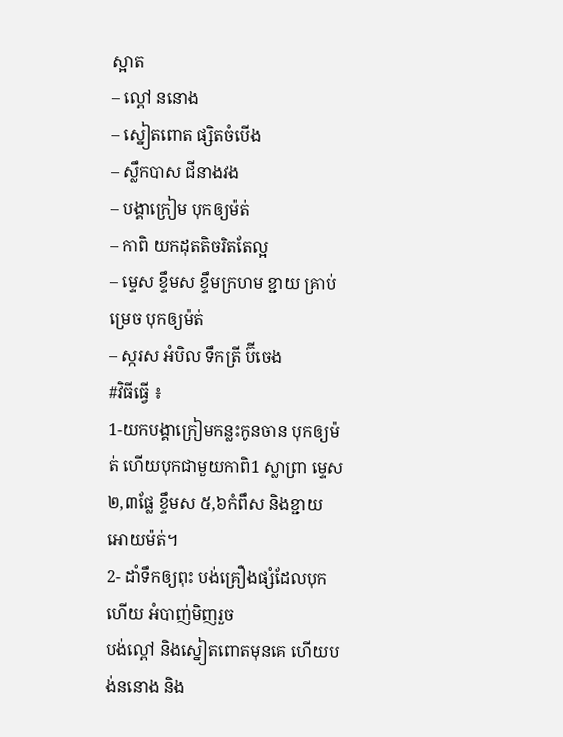ស្អាត
– ល្ពៅ ននោង
– ស្នៀតពោត ផ្សិតចំបើង
– ស្លឹកបាស ជីនាងវង
– បង្គាក្រៀម បុកឲ្យម៉ត់
– កាពិ យកដុតតិចរិតតែល្អ
– ម្ទេស ខ្ទឹមស ខ្ទឹមក្រហម ខ្ជាយ គ្រាប់ម្រេច បុកឲ្យម៉ត់
– ស្ករស អំបិល ទឹកត្រី ប៊ីចេង
#វិធីធ្វើ ៖
1-យកបង្គាក្រៀមកន្លះកូនចាន បុកឲ្យម៉ត់ ហើយបុកជាមួយកាពិ1 ស្លាព្រា ម្ទេស២,៣ផ្លែ ខ្ទឹមស ៥,៦កំពឹស និងខ្ជាយ អោយម៉ត់។
2- ដាំទឹកឲ្យពុះ បង់គ្រឿងផ្សំដែលបុកហើយ អំបាញ់មិញរួច
បង់ល្ពៅ និងស្នៀតពោតមុនគេ ហើយបង់ននោង និង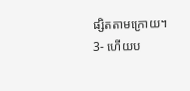ផ្សិតតាមក្រោយ។
3- ហើយប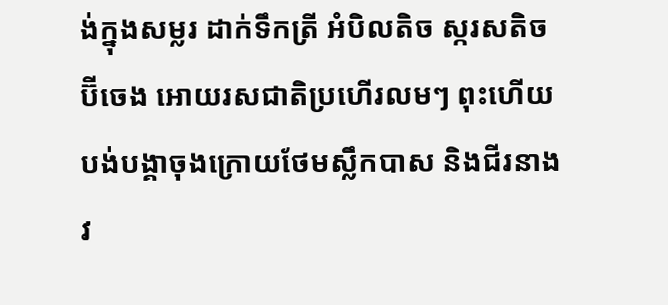ង់ក្នុងសម្លរ ដាក់ទឹកត្រី អំបិលតិច ស្ករសតិច ប៊ីចេង អោយរសជាតិប្រហើរលមៗ ពុះហើយបង់បង្គាចុងក្រោយថែមស្លឹកបាស និងជីរនាងវ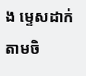ង ម្ទេសដាក់តាមចិ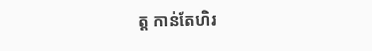ត្ត កាន់តែហិរ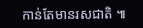កាន់តែមានរសជាតិ ៕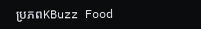ប្រភពKBuzz Food